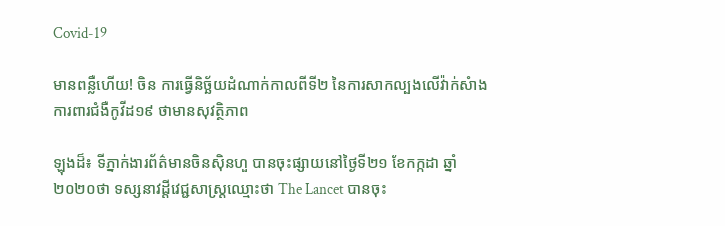Covid-19

មានពន្លឺហើយ! ចិន ការធ្វើនិច្ឆ័យដំណាក់កាលពីទី២ នៃការសាកល្បងលើវ៉ាក់សំាង ការពារជំងឺកូវីដ១៩ ថាមានសុវត្ថិភាព

ឡុងដ៏៖ ទីភ្នាក់ងារព័ត៌មានចិនស៊ិនហួ បានចុះផ្សាយនៅថ្ងៃទី២១ ខែកក្កដា ឆ្នាំ២០២០ថា ទស្សនាវដ្តីវេជ្ជសាស្ត្រឈ្មោះថា The Lancet បានចុះ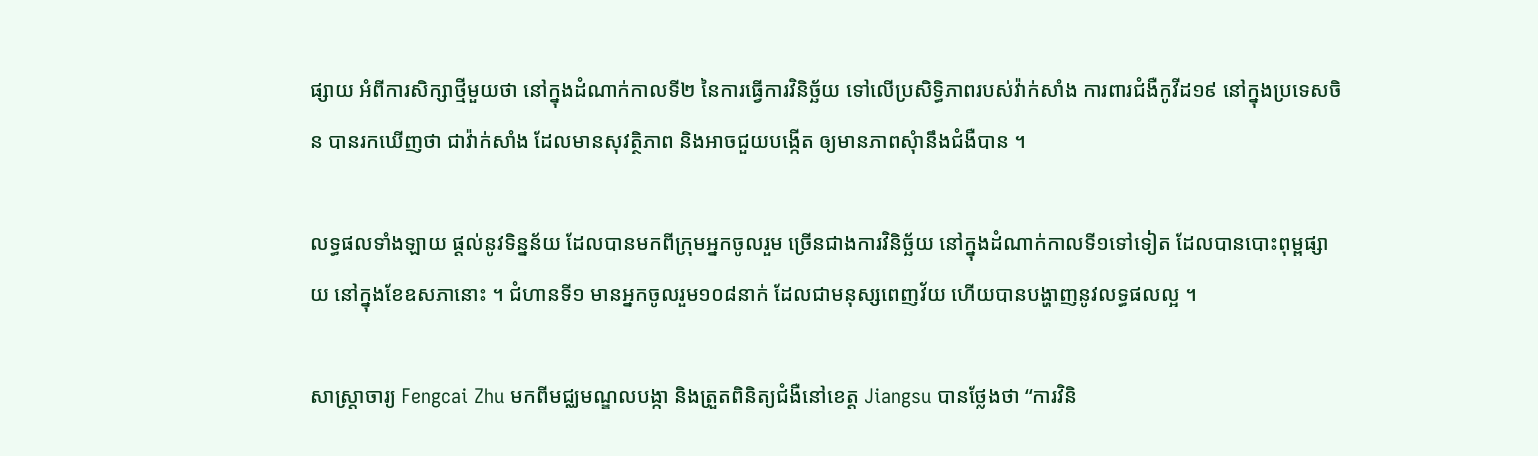ផ្សាយ អំពីការសិក្សាថ្មីមួយថា នៅក្នុងដំណាក់កាលទី២ នៃការធ្វើការវិនិច្ឆ័យ ទៅលើប្រសិទ្ធិភាពរបស់វ៉ាក់សាំង ការពារជំងឺកូវីដ១៩ នៅក្នុងប្រទេសចិន បានរកឃើញថា ជាវ៉ាក់សាំង ដែលមានសុវត្ថិភាព និងអាចជួយបង្កើត ឲ្យមានភាពសុំានឹងជំងឺបាន ។

លទ្ធផលទាំងឡាយ ផ្តល់នូវទិន្នន័យ ដែលបានមកពីក្រុមអ្នកចូលរួម ច្រើនជាងការវិនិច្ឆ័យ នៅក្នុងដំណាក់កាលទី១ទៅទៀត ដែលបានបោះពុម្ពផ្សាយ នៅក្នុងខែឧសភានោះ ។ ជំហានទី១ មានអ្នកចូលរួម១០៨នាក់ ដែលជាមនុស្សពេញវ័យ ហើយបានបង្ហាញនូវលទ្ធផលល្អ ។

សាស្ត្រាចារ្យ Fengcai Zhu មកពីមជ្ឈមណ្ឌលបង្កា និងត្រួតពិនិត្យជំងឺនៅខេត្ត Jiangsu បានថ្លែងថា “ការវិនិ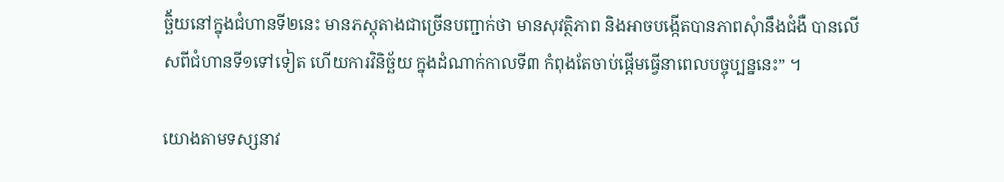ច្ឆិ័យនៅក្នុងជំហានទី២នេះ មានភស្តុតាងជាច្រើនបញ្ជាក់ថា មានសុវត្ថិភាព និងអាចបង្កើតបានភាពសុំានឹងជំងឺ បានលើសពីជំហានទី១ទៅទៀត ហើយការវិនិច្ឆ័យ ក្នុងដំណាក់កាលទី៣ កំពុងតែចាប់ផ្តើមធ្វើនាពេលបច្ចុប្បន្ននេះ” ។

យោងតាមទស្សនាវ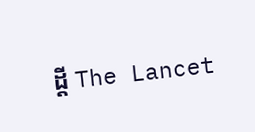ដ្តី The Lancet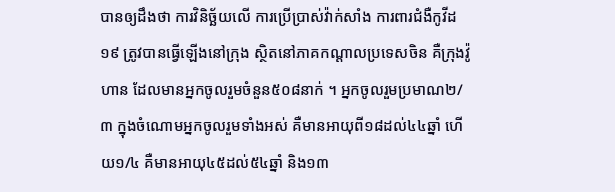បានឲ្យដឹងថា ការវិនិច្ឆ័យលើ ការប្រើប្រាស់វ៉ាក់សាំង ការពារជំងឺកូវីដ១៩ ត្រូវបានធ្វើឡើងនៅក្រុង ស្ថិតនៅភាគកណ្តាលប្រទេសចិន គឺក្រុងវ៉ូហាន ដែលមានអ្នកចូលរួមចំនួន៥០៨នាក់ ។ អ្នកចូលរួមប្រមាណ២/៣ ក្នុងចំណោមអ្នកចូលរួមទាំងអស់ គឺមានអាយុពី១៨ដល់៤៤ឆ្នាំ ហើយ១/៤ គឺមានអាយុ៤៥ដល់៥៤ឆ្នាំ និង១៣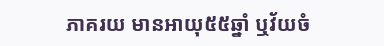ភាគរយ មានអាយុ៥៥ឆ្នាំ ឬវ័យចំ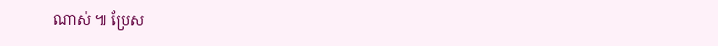ណាស់ ៕ ប្រែស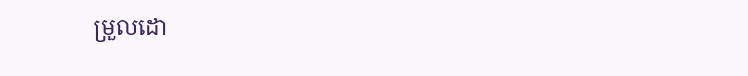ម្រួលដោ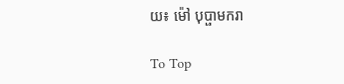យ៖ ម៉ៅ បុប្ផាមករា

To Top